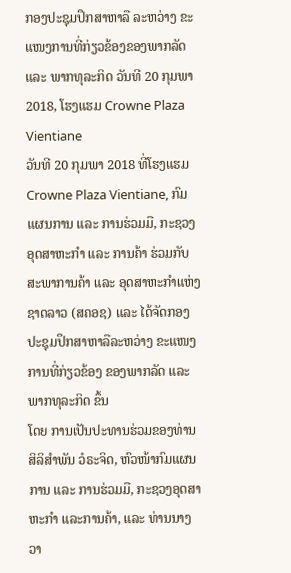ກອງປະຊຸມປຶກສາຫາລື ລະຫວ່າງ ຂະແໜງການທີ່ກ່ຽວຂ້ອງຂອງພາກລັດ ແລະ ພາກທຸລະກິດ ວັນທີ 20 ກຸມພາ 2018, ໂຮງແຮມ Crowne Plaza Vientiane
ວັນທີ 20 ກຸມພາ 2018 ທີ່ໂຮງແຮມ Crowne Plaza Vientiane, ກົມແຜນການ ແລະ ການຮ່ວມມື, ກະຊວງອຸດສາຫະກຳ ແລະ ການຄ້າ ຮ່ວມກັບ ສະພາການຄ້າ ແລະ ອຸດສາຫະກຳແຫ່ງຊາດລາວ (ສຄອຊ) ແລະ ໄດ້ຈັດກອງປະຊຸມປຶກສາຫາລືລະຫວ່າງ ຂະແໜງການທີ່ກ່ຽວຂ້ອງ ຂອງພາກລັດ ແລະ ພາກທຸລະກິດ ຂຶ້ນ
ໂດຍ ການເປັນປະທານຮ່ວມຂອງທ່ານ ສິລິສໍາພັນ ວໍຣະຈິດ, ຫົວໜ້າກົມແຜນການ ແລະ ການຮ່ວມມື, ກະຊວງອຸດສາຫະກຳ ແລະການຄ້າ, ແລະ ທ່ານນາງ ວາ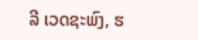ລີ ເວດຊະພົງ, ຮ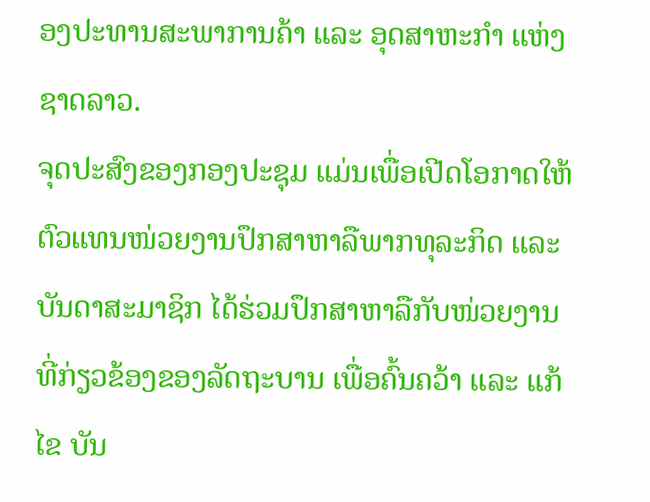ອງປະທານສະພາການຄ້າ ແລະ ອຸດສາຫະກໍາ ແຫ່ງຊາດລາວ.
ຈຸດປະສົງຂອງກອງປະຊຸມ ແມ່ນເພື່ອເປີດໂອກາດໃຫ້ຕົວແທນໜ່ວຍງານປຶກສາຫາລືພາກທຸລະກິດ ແລະ ບັນດາສະມາຊິກ ໄດ້ຮ່ວມປຶກສາຫາລືກັບໜ່ວຍງານທີ່ກ່ຽວຂ້ອງຂອງລັດຖະບານ ເພື່ອຄົ້ນຄວ້າ ແລະ ແກ້ໄຂ ບັນ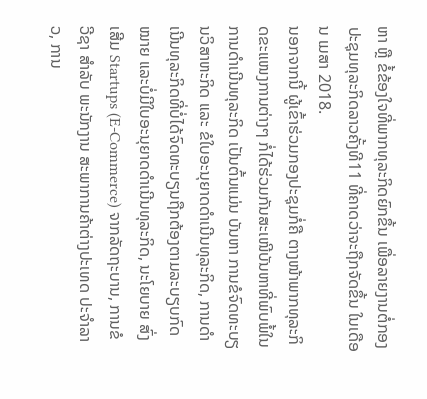ຫາ ຫຼື ຂໍ້ຂ້ອງໃຈທີ່ພາກທຸລະກິດຍົກຂຶ້ນ ເພື່ອລາຍງານຕໍ່ກອງປະຊຸມທຸລະກິດລາວຄັ້ງທີ11 ທີ່ຄາດວ່າຈະຖືກຈັດຂຶ້ນ ໃນເດືອນ ເມສາ 2018.
ນອກຈາກນີ້ ຜູ້ເຂົ້າຮ່ວມກອງປະຊຸມກໍ່ຄື ຕາງໜ້າພາກທຸລະກິດຂະແໜງການຕ່າງໆ ກໍ່ໄດ້ຮ່ວມກັນສະເໜີບັນຫາທີ່ພົບພໍ້ໃນການດຳເນີນທຸລະກິດ ເປັນຕົ້ນແມ່ນ ບັນຫາ ການຂໍຈົດທະບຽນວິສາຫະກິດ ແລະ ຂໍໃບອະນຸຍາດດໍາເນີນທຸລະກິດ, ການດໍາເນີນທຸລະກິດທີ່ບໍ່ໄດ້ຈົດທະບຽນຖືກຕ້ອງຕາມລະບຽບກົດໝາຍ ແລະບໍ່ມີໃບອະນຸຍາດດໍາເນີນທຸລະກິດ, ນະໂຍບາຍ ສົ່ງເສີມ Startups (E-Commerce) ຈາກລັດຖະບານ, ການຂໍ ວີຊາ ສໍາລັບ ພະນັກງານ ສະພາການຄ້າຕ່າງປະເທດ ປະຈໍາລາວ, ການ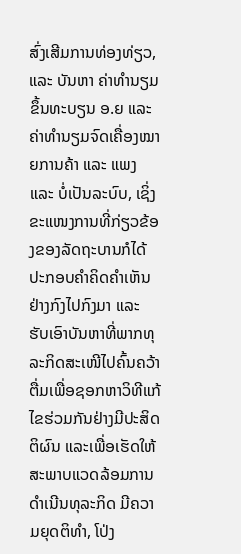ສົ່ງເສີມການທ່ອງທ່ຽວ, ແລະ ບັນຫາ ຄ່າທໍານຽມຂຶ້ນທະບຽນ ອ.ຍ ແລະ ຄ່າທໍານຽມຈົດເຄື່ອງໝາຍການຄ້າ ແລະ ແພງ ແລະ ບໍ່ເປັນລະບົບ, ເຊິ່ງຂະແໜງການທີ່ກ່ຽວຂ້ອງຂອງລັດຖະບານກໍໄດ້ປະກອບຄຳຄິດຄຳເຫັນຢ່າງກົງໄປກົງມາ ແລະ ຮັບເອົາບັນຫາທີ່ພາກທຸລະກິດສະເໜີໄປຄົ້ນຄວ້າຕື່ມເພື່ອຊອກຫາວິທີແກ້ໄຂຮ່ວມກັນຢ່າງມີປະສິດຕິຜົນ ແລະເພື່ອເຮັດໃຫ້ສະພາບແວດລ້ອມການດໍາເນີນທຸລະກິດ ມີຄວາມຍຸດຕິທໍາ, ໂປ່ງ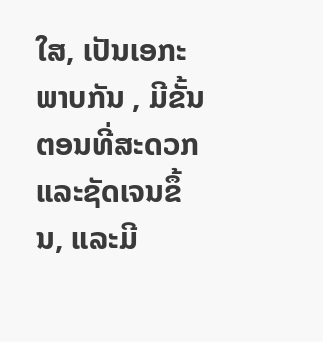ໃສ, ເປັນເອກະພາບກັນ , ມີຂັ້ນຕອນທີ່ສະດວກ ແລະຊັດເຈນຂຶ້ນ, ແລະມີ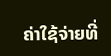ຄ່າໃຊ້ຈ່າຍທີ່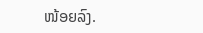ໜ້ອຍລົງ.